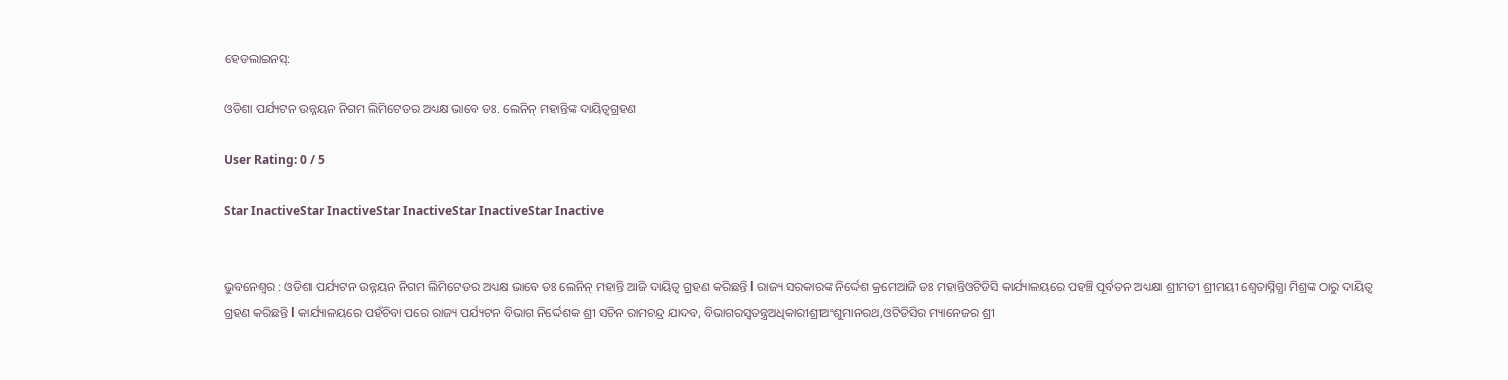ହେଡଲାଇନସ୍:

ଓଡିଶା ପର୍ଯ୍ୟଟନ ଉନ୍ନୟନ ନିଗମ ଲିମିଟେଡର ଅଧ୍ୟକ୍ଷ ଭାବେ ଡଃ. ଲେନିନ୍ ମହାନ୍ତିଙ୍କ ଦାୟିତ୍ୱଗ୍ରହଣ

User Rating: 0 / 5

Star InactiveStar InactiveStar InactiveStar InactiveStar Inactive


ଭୁବନେଶ୍ୱର : ଓଡିଶା ପର୍ଯ୍ୟଟନ ଉନ୍ନୟନ ନିଗମ ଲିମିଟେଡର ଅଧ୍ୟକ୍ଷ ଭାବେ ଡଃ ଲେନିନ୍ ମହାନ୍ତି ଆଜି ଦାୟିତ୍ୱ ଗ୍ରହଣ କରିଛନ୍ତି l ରାଜ୍ୟ ସରକାରଙ୍କ ନିର୍ଦ୍ଦେଶ କ୍ରମେଆଜି ଡଃ ମହାନ୍ତିଓଟିଡିସି କାର୍ଯ୍ୟାଳୟରେ ପହଞ୍ଚି ପୂର୍ବତନ ଅଧ୍ୟକ୍ଷା ଶ୍ରୀମତୀ ଶ୍ରୀମୟୀ ଶ୍ଵେତାସ୍ନିଗ୍ଧା ମିଶ୍ରଙ୍କ ଠାରୁ ଦାୟିତ୍ୱ ଗ୍ରହଣ କରିଛନ୍ତି l କାର୍ଯ୍ୟାଳୟରେ ପହଁଚିବା ପରେ ରାଜ୍ୟ ପର୍ଯ୍ୟଟନ ବିଭାଗ ନିର୍ଦ୍ଦେଶକ ଶ୍ରୀ ସଚିନ ରାମଚନ୍ଦ୍ର ଯାଦବ, ବିଭାଗରସ୍ୱତନ୍ତ୍ରଅଧିକାରୀଶ୍ରୀଅଂଶୁମାନରଥ,ଓଟିଡିସିର ମ୍ୟାନେଜର ଶ୍ରୀ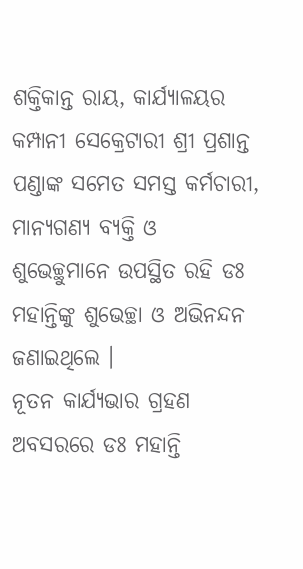ଶକ୍ତିକାନ୍ତ ରାୟ, କାର୍ଯ୍ୟାଳୟର କମ୍ପାନୀ ସେକ୍ରେଟାରୀ ଶ୍ରୀ ପ୍ରଶାନ୍ତ ପଣ୍ଡାଙ୍କ ସମେତ ସମସ୍ତ କର୍ମଚାରୀ, ମାନ୍ୟଗଣ୍ୟ ବ୍ୟକ୍ତି ଓ ଶୁଭେଚ୍ଛୁମାନେ ଉପସ୍ଥିତ ରହି ଡଃ ମହାନ୍ତିଙ୍କୁ ଶୁଭେଚ୍ଛା ଓ ଅଭିନନ୍ଦନ ଜଣାଇଥିଲେ ।
ନୂତନ କାର୍ଯ୍ୟଭାର ଗ୍ରହଣ ଅବସରରେ ଡଃ ମହାନ୍ତି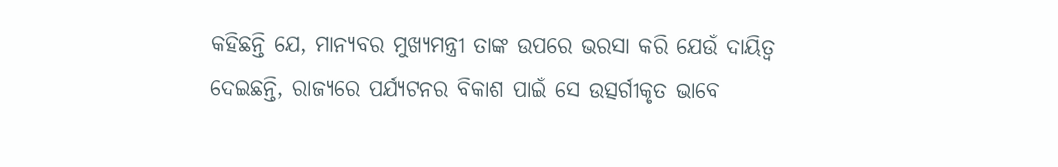କହିଛନ୍ତି ଯେ, ମାନ୍ୟବର ମୁଖ୍ୟମନ୍ତ୍ରୀ ତାଙ୍କ ଉପରେ ଭରସା କରି ଯେଉଁ ଦାୟିତ୍ୱ ଦେଇଛନ୍ତି, ରାଜ୍ୟରେ ପର୍ଯ୍ୟଟନର ବିକାଶ ପାଇଁ ସେ ଉତ୍ସର୍ଗୀକୃତ ଭାବେ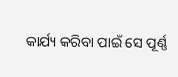କାର୍ଯ୍ୟ କରିବା ପାଇଁ ସେ ପୂର୍ଣ୍ଣ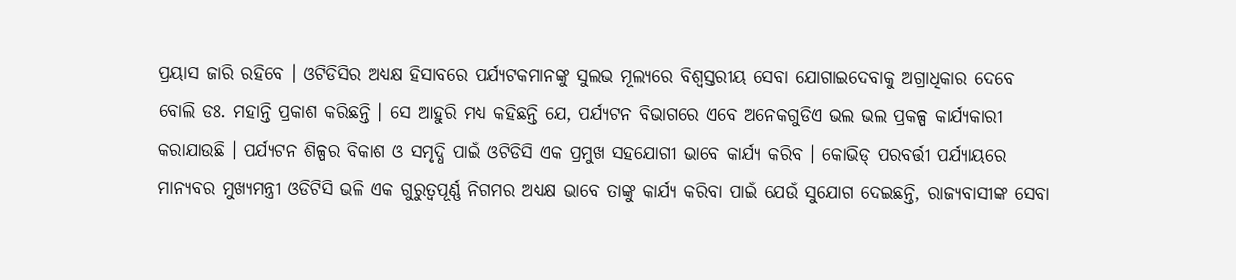ପ୍ରୟାସ ଜାରି ରହିବେ । ଓଟିଡିସିର ଅଧ୍ୟକ୍ଷ ହିସାବରେ ପର୍ଯ୍ୟଟକମାନଙ୍କୁ ସୁଲଭ ମୂଲ୍ୟରେ ବିଶ୍ୱସ୍ତରୀୟ ସେବା ଯୋଗାଇଦେବାକୁ ଅଗ୍ରାଧିକାର ଦେବେ ବୋଲି ଡଃ. ମହାନ୍ତି ପ୍ରକାଶ କରିଛନ୍ତି । ସେ ଆହୁରି ମଧ୍ୟ କହିଛନ୍ତି ଯେ, ପର୍ଯ୍ୟଟନ ବିଭାଗରେ ଏବେ ଅନେକଗୁଡିଏ ଭଲ ଭଲ ପ୍ରକଳ୍ପ କାର୍ଯ୍ୟକାରୀ କରାଯାଉଛି । ପର୍ଯ୍ୟଟନ ଶିଳ୍ପର ବିକାଶ ଓ ସମୃଦ୍ଧି ପାଇଁ ଓଟିଡିସି ଏକ ପ୍ରମୁଖ ସହଯୋଗୀ ଭାବେ କାର୍ଯ୍ୟ କରିବ । କୋଭିଡ୍ ପରବର୍ତ୍ତୀ ପର୍ଯ୍ୟାୟରେ ମାନ୍ୟବର ମୁଖ୍ୟମନ୍ତ୍ରୀ ଓଡିଟିସି ଭଳି ଏକ ଗୁରୁତ୍ୱପୂର୍ଣ୍ଣ ନିଗମର ଅଧ୍ୟକ୍ଷ ଭାବେ ତାଙ୍କୁ କାର୍ଯ୍ୟ କରିବା ପାଇଁ ଯେଉଁ ସୁଯୋଗ ଦେଇଛନ୍ତି, ରାଜ୍ୟବାସୀଙ୍କ ସେବା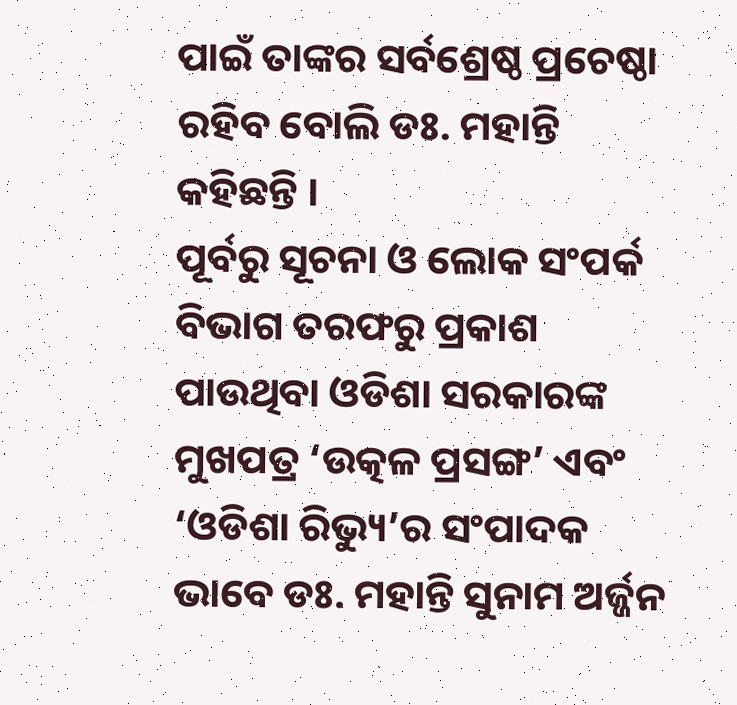ପାଇଁ ତାଙ୍କର ସର୍ବଶ୍ରେଷ୍ଠ ପ୍ରଚେଷ୍ଠା ରହିବ ବୋଲି ଡଃ. ମହାନ୍ତି କହିଛନ୍ତି ।
ପୂର୍ବରୁ ସୂଚନା ଓ ଲୋକ ସଂପର୍କ ବିଭାଗ ତରଫରୁ ପ୍ରକାଶ ପାଉଥିବା ଓଡିଶା ସରକାରଙ୍କ ମୁଖପତ୍ର ‘ଉତ୍କଳ ପ୍ରସଙ୍ଗ’ ଏବଂ ‘ଓଡିଶା ରିଭ୍ୟୁ’ର ସଂପାଦକ ଭାବେ ଡଃ. ମହାନ୍ତି ସୁନାମ ଅର୍ଜ୍ଜନ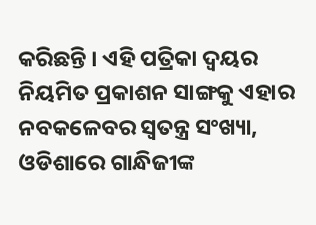କରିଛନ୍ତି । ଏହି ପତ୍ରିକା ଦ୍ୱୟର ନିୟମିତ ପ୍ରକାଶନ ସାଙ୍ଗକୁ ଏହାର ନବକଳେବର ସ୍ୱତନ୍ତ୍ର ସଂଖ୍ୟା, ଓଡିଶାରେ ଗାନ୍ଧିଜୀଙ୍କ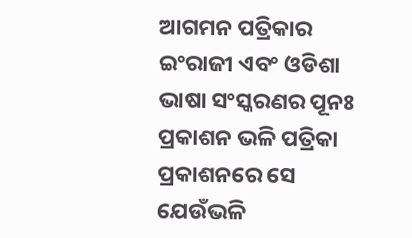ଆଗମନ ପତ୍ରିକାର ଇଂରାଜୀ ଏବଂ ଓଡିଶା ଭାଷା ସଂସ୍କରଣର ପୂନଃ ପ୍ରକାଶନ ଭଳି ପତ୍ରିକା ପ୍ରକାଶନରେ ସେ ଯେଉଁଭଳି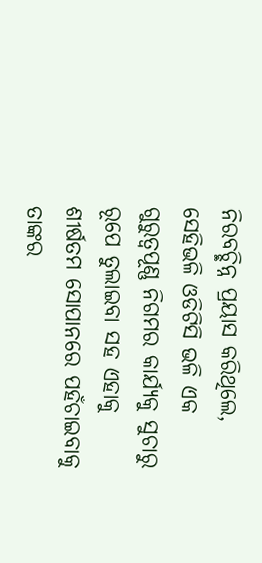ନିରବଚ୍ଛିନ୍ନ ପ୍ରୟାସ କରିଥିଲେ, ସେହିଭଳି ଓଡିଟିସି ଭଳି ଏକ ଗୁରୁତ୍ୱପୂଣ୍ଣ ନିଗମର କାର୍ଯ୍ୟକୁ ସୁଚାରୁ ରୂପେ ତୁଲାଇବା ସହ ଏହାକୁ ଶୀର୍ଷତମ ସୋପାନରେ ପହଁଚାଇବାକୁ ତାଙ୍କର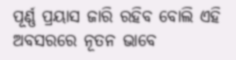ପୂର୍ଣ୍ଣ ପ୍ରୟାସ ଜାରି ରହିବ ବୋଲି ଏହି ଅବସରରେ ନୂତନ ଭାବେ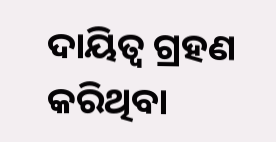ଦାୟିତ୍ୱ ଗ୍ରହଣ କରିଥିବା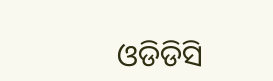ଓଡିଡିସି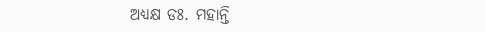ଅଧ୍ୟକ୍ଷ ଡଃ. ମହାନ୍ତି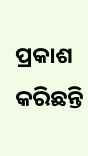ପ୍ରକାଶ କରିଛନ୍ତି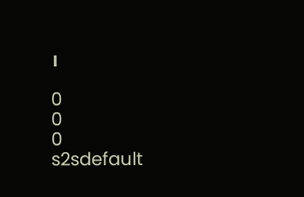।

0
0
0
s2sdefault